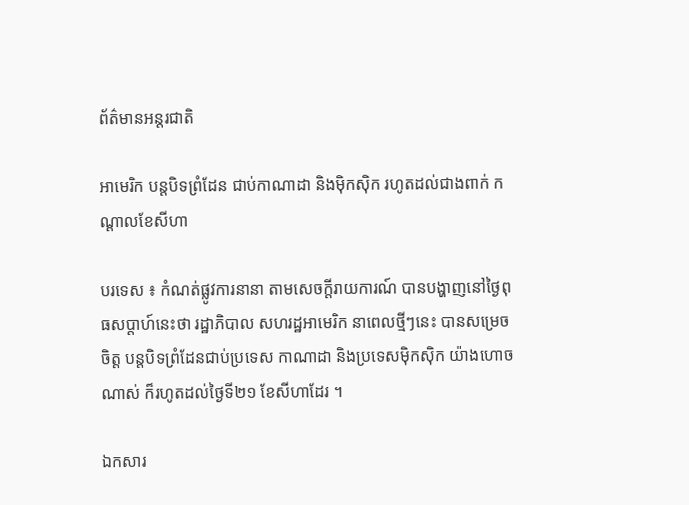ព័ត៌មានអន្តរជាតិ

អាមេរិក បន្តបិទព្រំដែន ជាប់កាណាដា និងម៉ិកស៊ិក រហូតដល់ជាងពាក់ កណ្ដាលខែសីហា

បរទេស ៖ កំណត់ផ្លូវការនានា តាមសេចក្តីរាយការណ៍ បានបង្ហាញនៅថ្ងៃពុធសប្ដាហ៍នេះថា រដ្ឋាភិបាល សហរដ្ឋអាមេរិក នាពេលថ្មីៗនេះ បានសម្រេចចិត្ត បន្តបិទព្រំដែនជាប់ប្រទេស កាណាដា និងប្រទេសម៉ិកស៊ិក យ៉ាងហោចណាស់ ក៏រហូតដល់ថ្ងៃទី២១ ខែសីហាដែរ ។

ឯកសារ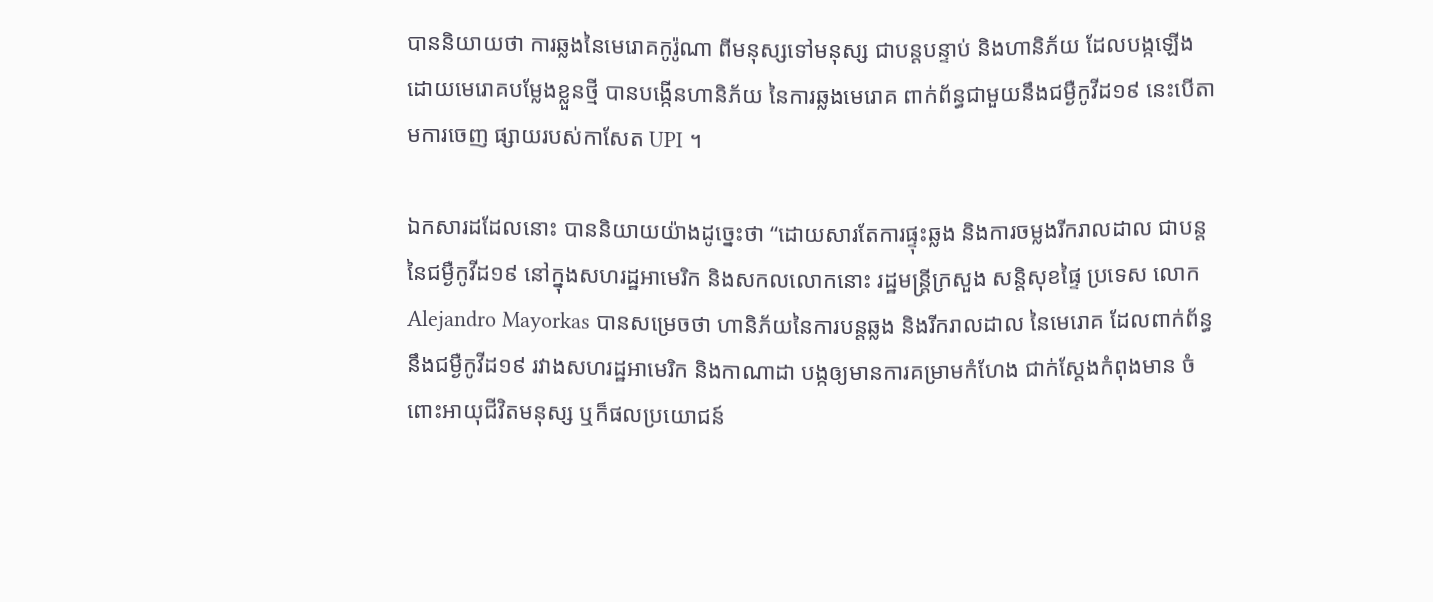បាននិយាយថា ការឆ្លងនៃមេរោគកូរ៉ូណា ពីមនុស្សទៅមនុស្ស ជាបន្តបន្ទាប់ និងហានិភ័យ ដែលបង្កឡើង ដោយមេរោគបម្លែងខ្លួនថ្មី បានបង្កើនហានិភ័យ នៃការឆ្លងមេរោគ ពាក់ព័ន្ធជាមួយនឹងជម្ងឺកូវីដ១៩ នេះបើតាមការចេញ ផ្សាយរបស់កាសែត UPI ។

ឯកសារដដែលនោះ បាននិយាយយ៉ាងដូច្នេះថា “ដោយសារតែការផ្ទុះឆ្លង និងការចម្លងរីករាលដាល ជាបន្ត នៃជម្ងឺកូវីដ១៩ នៅក្នុងសហរដ្ឋអាមេរិក និងសកលលោកនោះ រដ្ឋមន្ត្រីក្រសួង សន្តិសុខផ្ទៃ ប្រទេស លោក Alejandro Mayorkas បានសម្រេចថា ហានិភ័យនៃការបន្តឆ្លង និងរីករាលដាល នៃមេរោគ ដែលពាក់ព័ន្ធនឹងជម្ងឺកូវីដ១៩ រវាងសហរដ្ឋអាមេរិក និងកាណាដា បង្កឲ្យមានការគម្រាមកំហែង ជាក់ស្តែងកំពុងមាន ចំពោះអាយុជីវិតមនុស្ស ឬក៏ផលប្រយោជន៍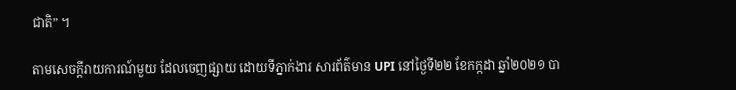ជាតិ” ។

តាមសេចក្តីរាយការណ៍មួយ ដែលចេញផ្សាយ ដោយទីភ្នាក់ងារ សារព័ត៌មាន UPI នៅថ្ងៃទី២២ ខែកក្កដា ឆ្នាំ២០២១ បា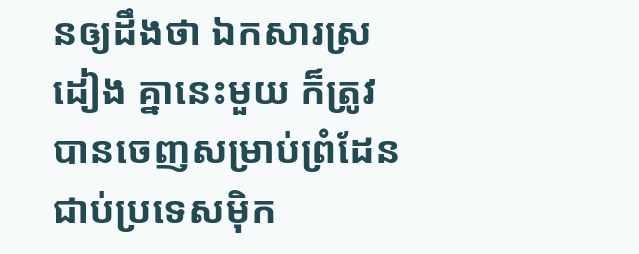នឲ្យដឹងថា ឯកសារស្រដៀង គ្នានេះមួយ ក៏ត្រូវបានចេញសម្រាប់ព្រំដែន ជាប់ប្រទេសម៉ិក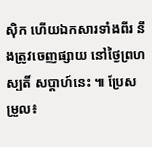ស៊ិក ហើយឯកសារទាំងពីរ នឹងត្រូវចេញផ្សាយ នៅថ្ងៃព្រហស្បតិ៍ សប្ដាហ៍នេះ ៕ ប្រែសម្រួល៖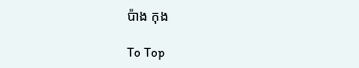ប៉ាង កុង

To Top